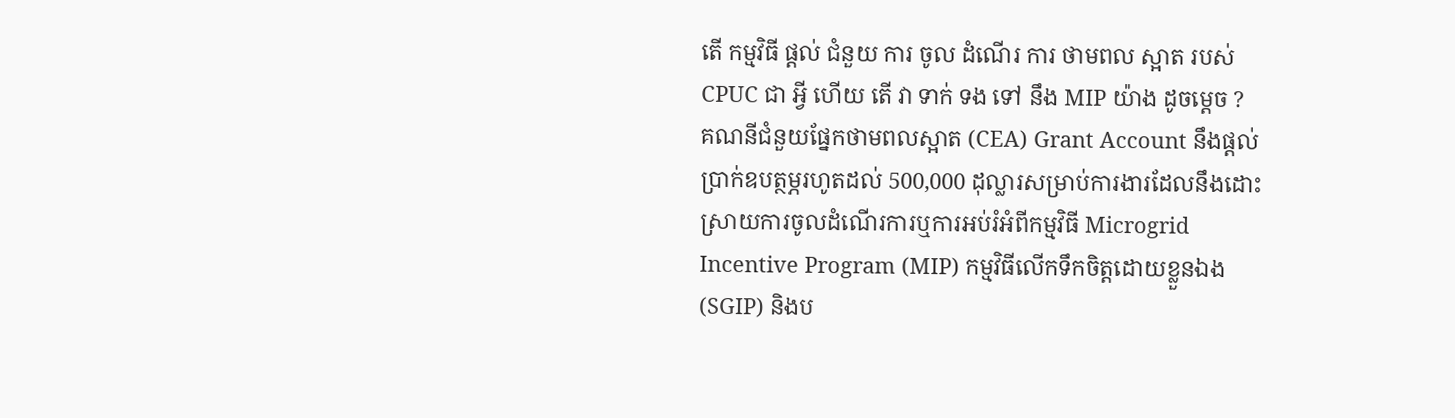តើ កម្មវិធី ផ្តល់ ជំនួយ ការ ចូល ដំណើរ ការ ថាមពល ស្អាត របស់ CPUC ជា អ្វី ហើយ តើ វា ទាក់ ទង ទៅ នឹង MIP យ៉ាង ដូចម្ដេច ?
គណនីជំនួយផ្នែកថាមពលស្អាត (CEA) Grant Account នឹងផ្តល់ប្រាក់ឧបត្ថម្ភរហូតដល់ 500,000 ដុល្លារសម្រាប់ការងារដែលនឹងដោះស្រាយការចូលដំណើរការឬការអប់រំអំពីកម្មវិធី Microgrid Incentive Program (MIP) កម្មវិធីលើកទឹកចិត្តដោយខ្លួនឯង (SGIP) និងប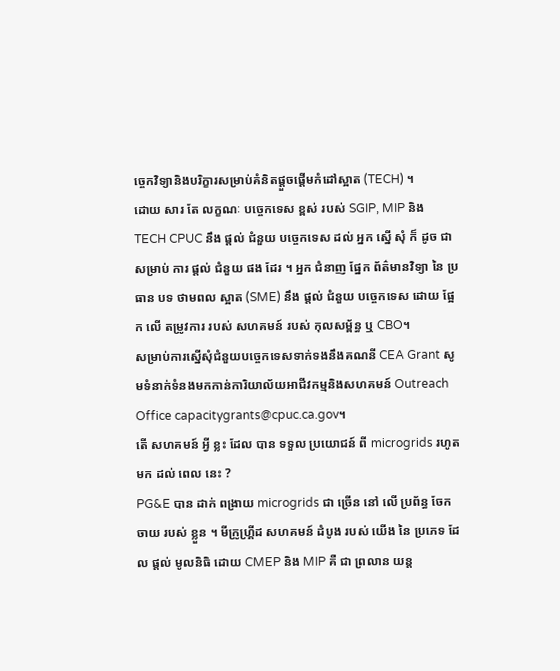ច្ចេកវិទ្យានិងបរិក្ខារសម្រាប់គំនិតផ្តួចផ្តើមកំដៅស្អាត (TECH) ។
ដោយ សារ តែ លក្ខណៈ បច្ចេកទេស ខ្ពស់ របស់ SGIP, MIP និង TECH CPUC នឹង ផ្តល់ ជំនួយ បច្ចេកទេស ដល់ អ្នក ស្នើ សុំ ក៏ ដូច ជា សម្រាប់ ការ ផ្តល់ ជំនួយ ផង ដែរ ។ អ្នក ជំនាញ ផ្នែក ព័ត៌មានវិទ្យា នៃ ប្រធាន បទ ថាមពល ស្អាត (SME) នឹង ផ្តល់ ជំនួយ បច្ចេកទេស ដោយ ផ្អែក លើ តម្រូវការ របស់ សហគមន៍ របស់ កុលសម្ព័ន្ធ ឬ CBO។
សម្រាប់ការស្នើសុំជំនួយបច្ចេកទេសទាក់ទងនឹងគណនី CEA Grant សូមទំនាក់ទំនងមកកាន់ការិយាល័យអាជីវកម្មនិងសហគមន៍ Outreach Office capacitygrants@cpuc.ca.gov។
តើ សហគមន៍ អ្វី ខ្លះ ដែល បាន ទទួល ប្រយោជន៍ ពី microgrids រហូត មក ដល់ ពេល នេះ ?
PG&E បាន ដាក់ ពង្រាយ microgrids ជា ច្រើន នៅ លើ ប្រព័ន្ធ ចែក ចាយ របស់ ខ្លួន ។ មីក្រូហ្គ្រីដ សហគមន៍ ដំបូង របស់ យើង នៃ ប្រភេទ ដែល ផ្តល់ មូលនិធិ ដោយ CMEP និង MIP គឺ ជា ព្រលាន យន្ត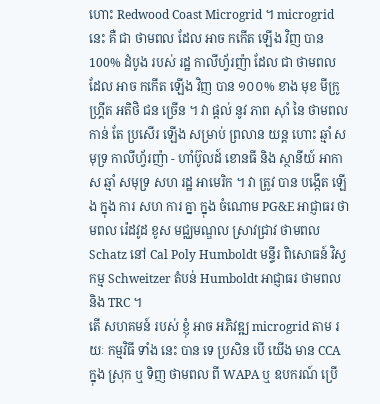ហោះ Redwood Coast Microgrid ។ microgrid នេះ គឺ ជា ថាមពល ដែល អាច កកើត ឡើង វិញ បាន 100% ដំបូង របស់ រដ្ឋ កាលីហ្វ័រញ៉ា ដែល ជា ថាមពល ដែល អាច កកើត ឡើង វិញ បាន ១០០% ខាង មុខ មីក្រូហ្គ្រីត អតិថិ ជន ច្រើន ។ វា ផ្តល់ នូវ ភាព ស៊ាំ នៃ ថាមពល កាន់ តែ ប្រសើរ ឡើង សម្រាប់ ព្រលាន យន្ត ហោះ ឆ្មាំ សមុទ្រ កាលីហ្វ័រញ៉ា - ហាំប៊ូលដ៍ ខោនធី និង ស្ថានីយ៍ អាកាស ឆ្មាំ សមុទ្រ សហ រដ្ឋ អាមេរិក ។ វា ត្រូវ បាន បង្កើត ឡើង ក្នុង ការ សហ ការ គ្នា ក្នុង ចំណោម PG&E អាជ្ញាធរ ថាមពល រ៉េដវូដ ខូស មជ្ឈមណ្ឌល ស្រាវជ្រាវ ថាមពល Schatz នៅ Cal Poly Humboldt មន្ទីរ ពិសោធន៍ វិស្វកម្ម Schweitzer តំបន់ Humboldt អាជ្ញាធរ ថាមពល និង TRC ។
តើ សហគមន៍ របស់ ខ្ញុំ អាច អភិវឌ្ឍ microgrid តាម រយៈ កម្មវិធី ទាំង នេះ បាន ទេ ប្រសិន បើ យើង មាន CCA ក្នុង ស្រុក ឬ ទិញ ថាមពល ពី WAPA ឬ ឧបករណ៍ ប្រើ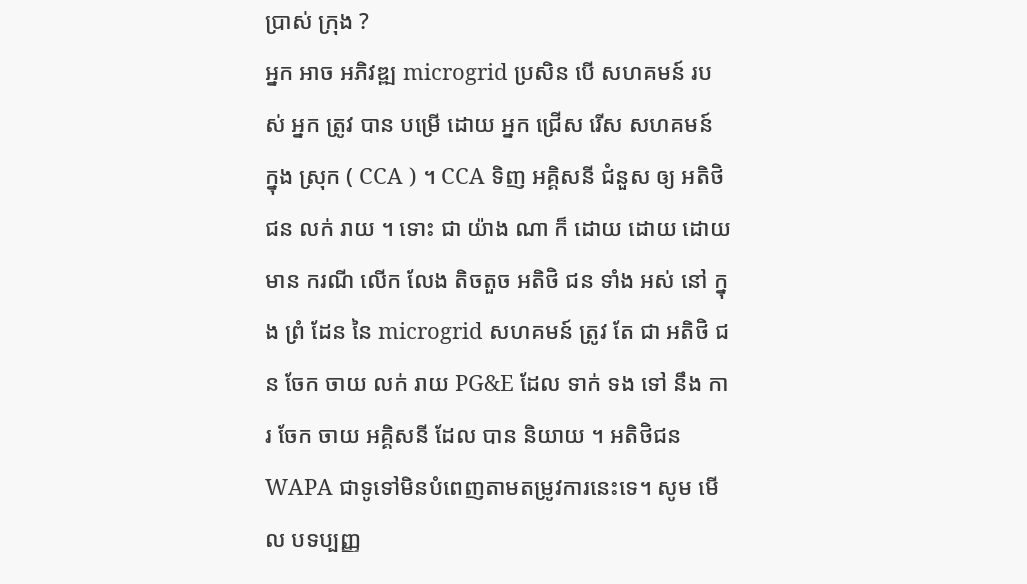ប្រាស់ ក្រុង ?
អ្នក អាច អភិវឌ្ឍ microgrid ប្រសិន បើ សហគមន៍ របស់ អ្នក ត្រូវ បាន បម្រើ ដោយ អ្នក ជ្រើស រើស សហគមន៍ ក្នុង ស្រុក ( CCA ) ។ CCA ទិញ អគ្គិសនី ជំនួស ឲ្យ អតិថិ ជន លក់ រាយ ។ ទោះ ជា យ៉ាង ណា ក៏ ដោយ ដោយ ដោយ មាន ករណី លើក លែង តិចតួច អតិថិ ជន ទាំង អស់ នៅ ក្នុង ព្រំ ដែន នៃ microgrid សហគមន៍ ត្រូវ តែ ជា អតិថិ ជន ចែក ចាយ លក់ រាយ PG&E ដែល ទាក់ ទង ទៅ នឹង ការ ចែក ចាយ អគ្គិសនី ដែល បាន និយាយ ។ អតិថិជន WAPA ជាទូទៅមិនបំពេញតាមតម្រូវការនេះទេ។ សូម មើល បទប្បញ្ញ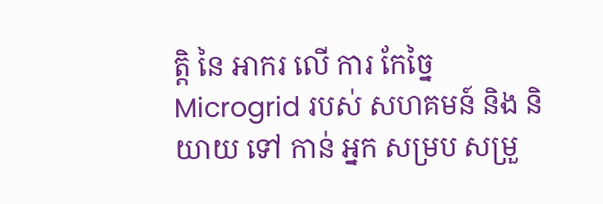ត្តិ នៃ អាករ លើ ការ កែច្នៃ Microgrid របស់ សហគមន៍ និង និយាយ ទៅ កាន់ អ្នក សម្រប សម្រួ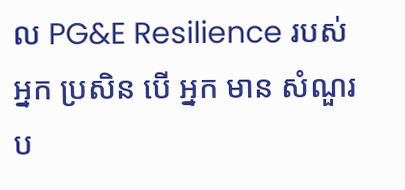ល PG&E Resilience របស់ អ្នក ប្រសិន បើ អ្នក មាន សំណួរ ប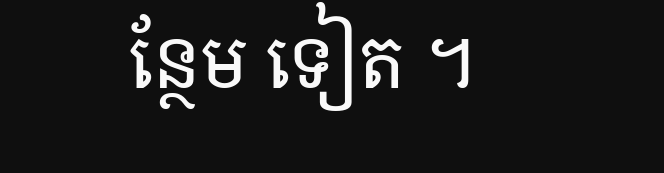ន្ថែម ទៀត ។